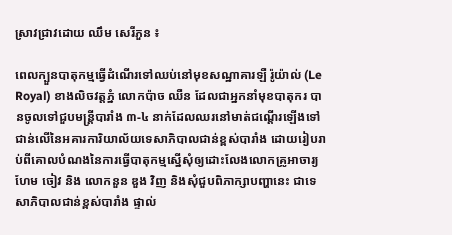ស្រាវជ្រាវដោយ ឈឹម សេរីភួន ៖

ពេលក្បួនបាតុកម្មធ្វើដំណើរទៅឈប់នៅមុខសណ្ឋាគារឡឺ រ៉ូយ៉ាល់ (Le Royal) ខាងលិចវត្តភ្នំ លោកប៉ាច ឈឺន ដែលជាអ្នកនាំមុខបាតុករ បានចូលទៅជួបមន្ត្រីបារាំង ៣-៤ នាក់ដែលឈរនៅមាត់ជណ្តើរឡើងទៅជាន់លើនៃអគារការិយាល័យទេសាភិបាលជាន់ខ្ពស់បារាំង ដោយរៀបរាប់ពីគោលបំណងនៃការធ្វើបាតុកម្មស្នើសុំឲ្យដោះលែងលោកគ្រូអាចារ្យហែម ចៀវ និង លោកនួន ឌួង វិញ និងសុំជួបពិភាក្សាបញ្ហានេះ ជាទេសាភិបាលជាន់ខ្ពស់បារាំង ផ្ទាល់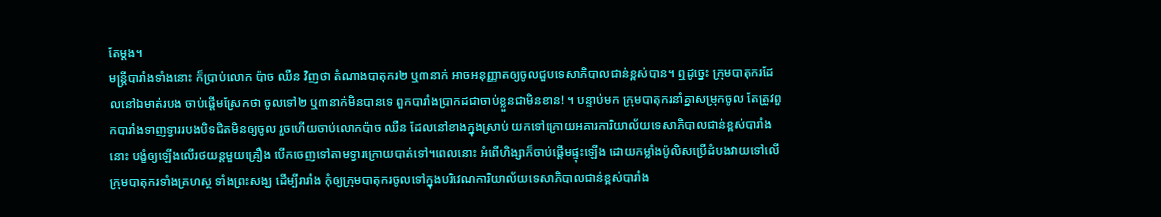តែម្តង។
មន្ត្រីបារាំងទាំងនោះ ក៏ប្រាប់លោក ប៉ាច ឈឺន វិញថា តំណាងបាតុករ២ ឬ៣នាក់ អាចអនុញ្ញាតឲ្យចូលជួបទេសាភិបាលជាន់ខ្ពស់បាន។ ឮដូច្នេះ ក្រុមបាតុករដែលនៅឯមាត់របង ចាប់ផ្តើមស្រែកថា ចូលទៅ២ ឬ៣នាក់មិនបានទេ ពួកបារាំងប្រាកដជាចាប់ខ្លួនជាមិនខាន! ។ បន្ទាប់មក ក្រុមបាតុករនាំគ្នាសម្រុកចូល តែត្រូវពួកបារាំងទាញទ្វាររបងបិទជិតមិនឲ្យចូល រួចហើយចាប់លោកប៉ាច ឈឺន ដែលនៅខាងក្នុងស្រាប់ យកទៅក្រោយអគារការិយាល័យទេសាភិបាលជាន់ខ្ពស់បារាំង នោះ បង្ខំឲ្យឡើងលើរថយន្តមួយគ្រឿង បើកចេញទៅតាមទ្វារក្រោយបាត់ទៅ។ពេលនោះ អំពើហិង្សាក៏ចាប់ផ្តើមផ្ទុះឡើង ដោយកម្លាំងប៉ូលិសប្រើដំបងវាយទៅលើក្រុមបាតុករទាំងគ្រហស្ថ ទាំងព្រះសង្ឃ ដើម្បីរារាំង កុំឲ្យក្រុមបាតុករចូលទៅក្នុងបរិវេណការិយាល័យទេសាភិបាលជាន់ខ្ពស់បារាំង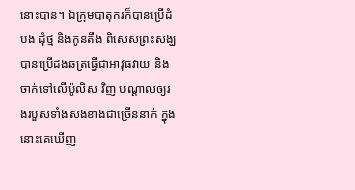នោះបាន។ ឯក្រុមបាតុករក៏បានប្រើដំបង ដុំថ្ម និងកូនតឹង ពិសេសព្រះសង្ឃបានប្រើដងឆត្រធ្វើជាអាវុធវាយ និងចាក់ទៅលើប៉ូលិស វិញ បណ្តាលឲ្យរងរបួសទាំងសងខាងជាច្រើននាក់ ក្នុងនោះគេឃើញ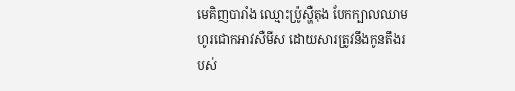មេគិញបារាំង ឈ្មោះប៉្រូស្ហឺតុង បែកក្បាលឈាមហូរជោកអាវសឺមីស ដោយសារត្រូវនឹងកូនតឹងរបស់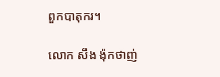ពួកបាតុករ។

លោក សឹង ង៉ុកថាញ់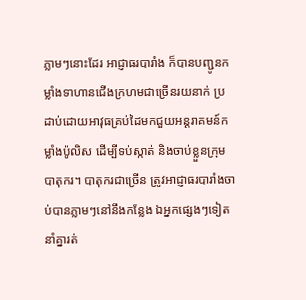ភ្លាមៗនោះដែរ អាជ្ញាធរបារាំង ក៏បានបញ្ជូនកម្លាំងទាហានជើងក្រហមជាច្រើនរយនាក់ ប្រដាប់ដោយអាវុធគ្រប់ដៃមកជួយអន្ដរាគមន៍កម្លាំងប៉ូលិស ដើម្បីទប់ស្កាត់ និងចាប់ខ្លួនក្រុមបាតុករ។ បាតុករជាច្រើន ត្រូវអាជ្ញាធរបារាំងចាប់បានភ្លាមៗនៅនឹងកន្លែង ឯអ្នកផ្សេងៗទៀតនាំគ្នារត់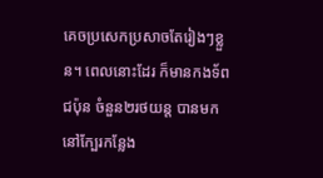គេចប្រសេកប្រសាចតែរៀងៗខ្លួន។ ពេលនោះដែរ ក៏មានកងទ័ពជប៉ុន ចំនួន២រថយន្ត បានមកនៅក្បែរកន្លែង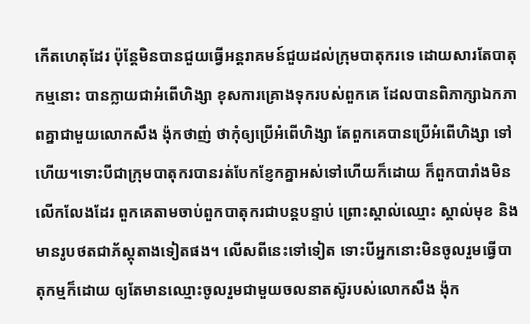កើតហេតុដែរ ប៉ុន្តែមិនបានជួយធ្វើអន្តរាគមន៍ជួយដល់ក្រុមបាតុករទេ ដោយសារតែបាតុកម្មនោះ បានក្លាយជាអំពើហិង្សា ខុសការគ្រោងទុករបស់ពួកគេ ដែលបានពិភាក្សាឯកភាពគ្នាជាមួយលោកសឹង ង៉ុកថាញ់ ថាកុំឲ្យប្រើអំពើហិង្សា តែពួកគេបានប្រើអំពើហិង្សា ទៅហើយ។ទោះបីជាក្រុមបាតុករបានរត់បែកខ្ញែកគ្នាអស់ទៅហើយក៏ដោយ ក៏ពួកបារាំងមិនលើកលែងដែរ ពួកគេតាមចាប់ពួកបាតុករជាបន្តបន្ទាប់ ព្រោះស្គាល់ឈ្មោះ ស្គាល់មុខ និងមានរូបថតជាភ័ស្តុតាងទៀតផង។ លើសពីនេះទៅទៀត ទោះបីអ្នកនោះមិនចូលរួមធ្វើបាតុកម្មក៏ដោយ ឲ្យតែមានឈ្មោះចូលរួមជាមួយចលនាតស៊ូរបស់លោកសឹង ង៉ុក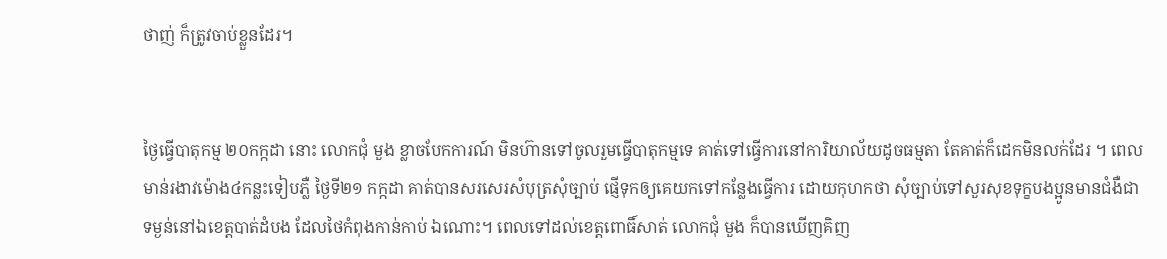ថាញ់ ក៏ត្រូវចាប់ខ្លួនដែរ។


ថ្ងៃធ្វើបាតុកម្ម ២០កក្កដា នោះ លោកជុំ មួង ខ្លាចបែកការណ៍ មិនហ៊ានទៅចូលរួមធ្វើបាតុកម្មទេ គាត់ទៅធ្វើការនៅការិយាល័យដូចធម្មតា តែគាត់ក៏ដេកមិនលក់ដែរ ។ ពេលមាន់រងាវម៉ោង៤កន្លះទៀបភ្លឺ ថ្ងៃទី២១ កក្កដា គាត់បានសរសេរសំបុត្រសុំច្បាប់ ផ្ញើទុកឲ្យគេយកទៅកន្លែងធ្វើការ ដោយកុហកថា សុំច្បាប់ទៅសួរសុខទុក្ខបងប្អូនមានជំងឺជាទម្ងន់នៅឯខេត្តបាត់ដំបង ដែលថៃកំពុងកាន់កាប់ ឯណោះ។ ពេលទៅដល់ខេត្តពោធិ៍សាត់ លោកជុំ មួង ក៏បានឃើញគិញ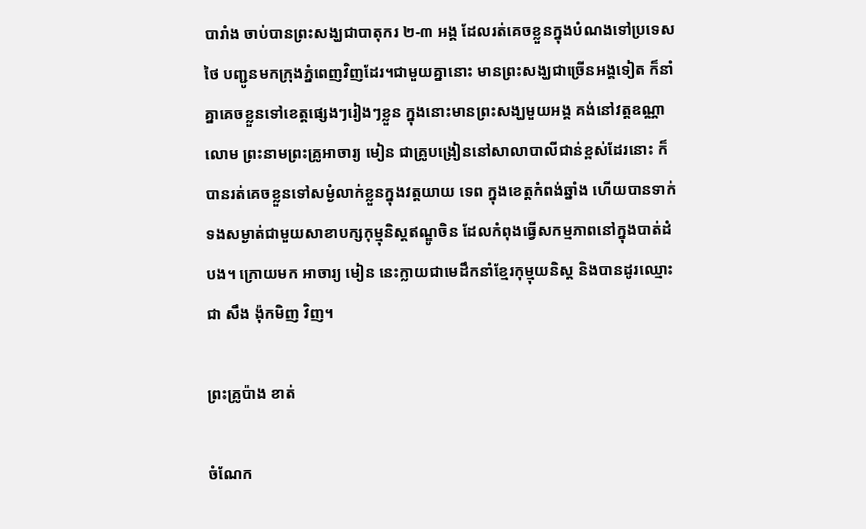បារាំង ចាប់បានព្រះសង្ឃជាបាតុករ ២-៣ អង្គ ដែលរត់គេចខ្លួនក្នុងបំណងទៅប្រទេសថៃ បញ្ជូនមកក្រុងភ្នំពេញវិញដែរ។ជាមួយគ្នានោះ មានព្រះសង្ឃជាច្រើនអង្គទៀត ក៏នាំគ្នាគេចខ្លួនទៅខេត្តផ្សេងៗរៀងៗខ្លួន ក្នុងនោះមានព្រះសង្ឃមួយអង្គ គង់នៅវត្តឧណ្ណាលោម ព្រះនាមព្រះគ្រូអាចារ្យ មៀន ជាគ្រូបង្រៀននៅសាលាបាលីជាន់ខ្ពស់ដែរនោះ ក៏បានរត់គេចខ្លួនទៅសម្ងំលាក់ខ្លួនក្នុងវត្តយាយ ទេព ក្នុងខេត្តកំពង់ឆ្នាំង ហើយបានទាក់ទងសម្ងាត់ជាមួយសាខាបក្សកុម្មុនិស្តឥណ្ឌូចិន ដែលកំពុងធ្វើសកម្មភាពនៅក្នុងបាត់ដំបង។ ក្រោយមក អាចារ្យ មៀន នេះក្លាយជាមេដឹកនាំខ្មែរកុម្មុយនិស្ត និងបានដូរឈ្មោះជា សឹង ង៉ុកមិញ វិញ។

ព្រះគ្រូប៉ាង ខាត់

ចំណែក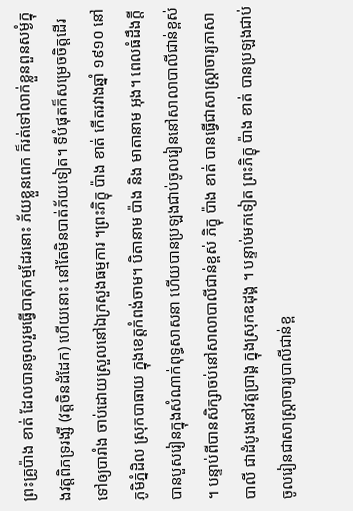ព្រះគ្រូប៉ាង ខាត់ ដែលបានចូលរួមធ្វើបាតុកម្មដែរនោះ ភ័យខ្លួនពេក ក៏រត់ទៅលាក់ខ្លួនពួនសម្ងំក្នុងវត្តពិភទ្ររង្សី (វត្តចិនដំដែក) ហើយនោះ នៅតែមិនបាត់ភ័យទៀត។ ទីបំផុតក៏សម្រេចចិត្តដើរទៅឲ្យបារាំង ចាប់ដោយស្រួលនៅឯក្រសួងធម្មការ ។ព្រះភិក្ខុ ប៉ាង ខាត់ កើតរវាងឆ្នាំ ១៩១០ នៅ ភូមិភ្នំដិល ស្រុកបាធាយ ក្នុងខេត្តកំពង់ចាម។ បិតានាម ប៉ាង និង មាតានាម អុង។ ពេលធំដឹងក្តី បានបួសរៀនក្នុងសំណាក់ពុទ្ធសាសនា ហើយបានប្រឡងជាប់ចូលរៀននៅសាលាបាលីជាន់ខ្ពស់ ។ បន្ទាប់ពីបានសិក្សាចប់នៅសាលាបាលីជាន់ខ្ពស់ ភិក្ខុ ប៉ាង ខាត់ បានធ្វើជាសាស្រ្តាចារ្យភាសាបាលី ជាដំបូងនៅវត្តប្រាង្គ ក្នុងស្រុកឧដុង្គ ។ បន្ទាប់មកទៀត ព្រះភិក្ខុ ប៉ាង ខាត់ បានប្រឡងជាប់ចូលរៀនជាសាស្រ្តាចារ្យបាលីជាន់ខ្ព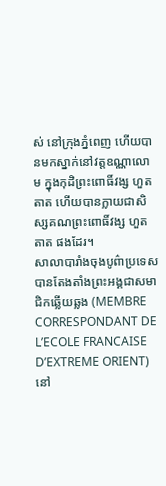ស់ នៅក្រុងភ្នំពេញ ហើយបានមកស្នាក់នៅវត្តឧណ្ណាលោម ក្នុងកុដិព្រះពោធិ៍វង្ស ហួត តាត ហើយបានក្លាយជាសិស្សគណព្រះពោធិ៍វង្ស ហួត តាត ផងដែរ។
សាលាបារាំងចុងបូព៌ាប្រទេស បានតែងតាំងព្រះអង្គជាសមាជិកឆ្លើយឆ្លង (MEMBRE CORRESPONDANT DE L’ECOLE FRANCAISE D’EXTREME ORIENT) នៅ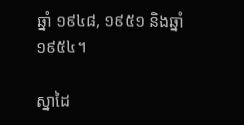ឆ្នាំ ១៩៤៨, ១៩៥១ និងឆ្នាំ ១៩៥៤។

ស្នាដៃ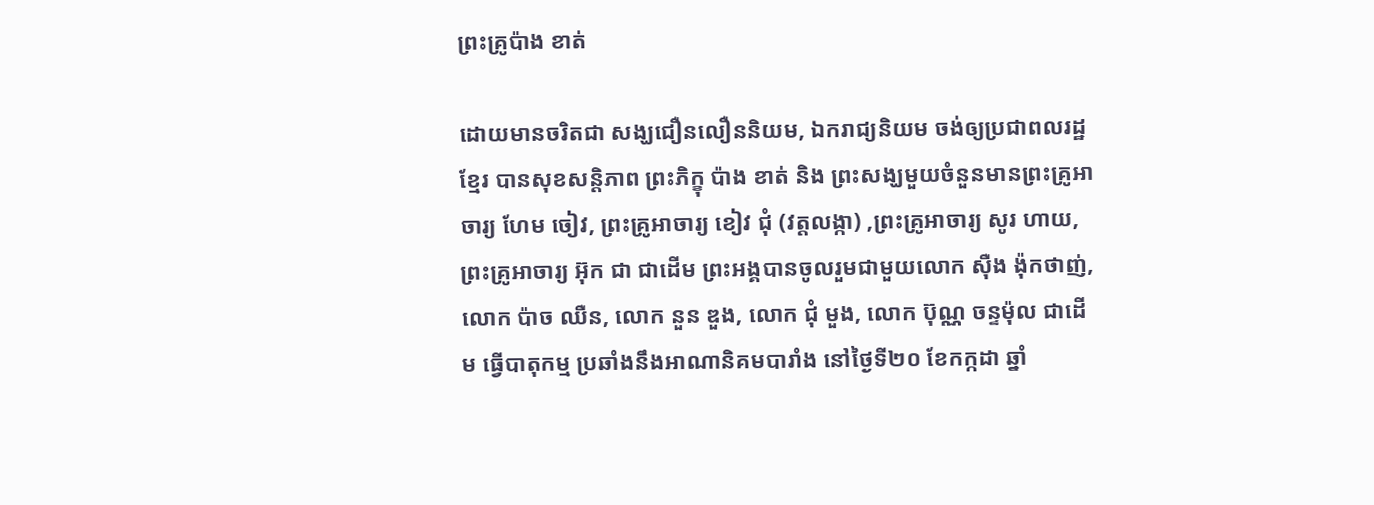ព្រះគ្រូប៉ាង ខាត់

ដោយមានចរិតជា សង្ឃជឿនលឿននិយម, ឯករាជ្យនិយម ចង់ឲ្យប្រជាពលរដ្ឋខ្មែរ បានសុខសន្តិភាព ព្រះភិក្ខុ ប៉ាង ខាត់ និង ព្រះសង្ឃមួយចំនួនមានព្រះគ្រូអាចារ្យ ហែម ចៀវ, ព្រះគ្រូអាចារ្យ ខៀវ ជុំ (វត្តលង្កា) ,ព្រះគ្រូអាចារ្យ សូរ ហាយ, ព្រះគ្រូអាចារ្យ អ៊ុក ជា ជាដើម ព្រះអង្គបានចូលរួមជាមួយលោក ស៊ឺង ង៉ុកថាញ់, លោក ប៉ាច ឈឺន, លោក នួន ឌួង, លោក ជុំ មួង, លោក ប៊ុណ្ណ ចន្ទម៉ុល ជាដើម ធ្វើបាតុកម្ម ប្រឆាំងនឹងអាណានិគមបារាំង នៅថ្ងៃទី២០ ខែកក្កដា ឆ្នាំ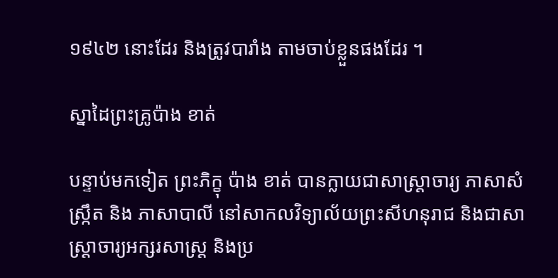១៩៤២ នោះដែរ និងត្រូវបារាំង តាមចាប់ខ្លួនផងដែរ ។

ស្នាដៃព្រះគ្រូប៉ាង ខាត់

បន្ទាប់មកទៀត ព្រះភិក្ខុ ប៉ាង ខាត់ បានក្លាយជាសាស្រ្តាចារ្យ ភាសាសំស្រ្កឹត និង ភាសាបាលី នៅសាកលវិទ្យាល័យព្រះសីហនុរាជ និងជាសាស្រ្តាចារ្យអក្សរសាស្រ្ត និងប្រ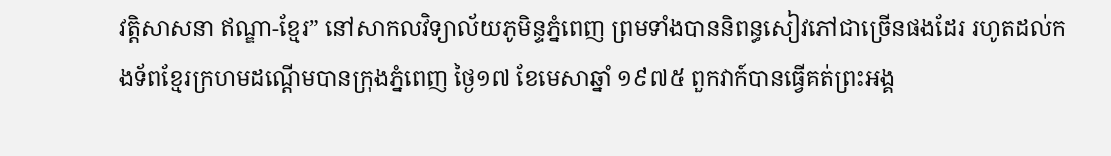វត្តិសាសនា ឥណ្ឌា-ខ្មែរ” នៅសាកលវិទ្យាល័យភូមិន្ទភ្នំពេញ ព្រមទាំងបាននិពន្ធសៀវភៅជាច្រើនផងដែរ រហូតដល់កងទ័ពខ្មែរក្រហមដណ្ដើមបានក្រុងភ្នំពេញ ថ្ងៃ១៧ ខែមេសាឆ្នាំ ១៩៧៥ ពួកវាក៍បានធ្វើគត់ព្រះអង្គ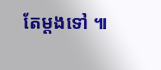តែម្ដងទៅ ៕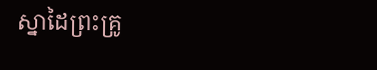ស្នាដៃព្រះគ្រូ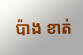ប៉ាង ខាត់